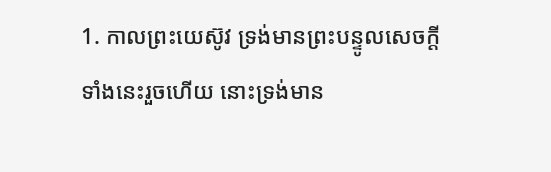1. កាលព្រះយេស៊ូវ ទ្រង់មានព្រះបន្ទូលសេចក្ដីទាំងនេះរួចហើយ នោះទ្រង់មាន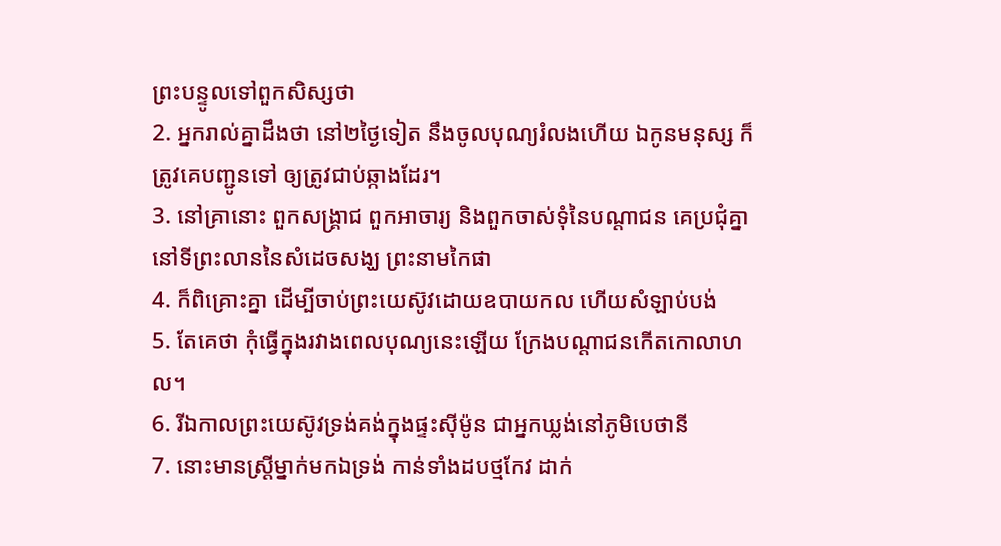ព្រះបន្ទូលទៅពួកសិស្សថា
2. អ្នករាល់គ្នាដឹងថា នៅ២ថ្ងៃទៀត នឹងចូលបុណ្យរំលងហើយ ឯកូនមនុស្ស ក៏ត្រូវគេបញ្ជូនទៅ ឲ្យត្រូវជាប់ឆ្កាងដែរ។
3. នៅគ្រានោះ ពួកសង្គ្រាជ ពួកអាចារ្យ និងពួកចាស់ទុំនៃបណ្តាជន គេប្រជុំគ្នានៅទីព្រះលាននៃសំដេចសង្ឃ ព្រះនាមកៃផា
4. ក៏ពិគ្រោះគ្នា ដើម្បីចាប់ព្រះយេស៊ូវដោយឧបាយកល ហើយសំឡាប់បង់
5. តែគេថា កុំធ្វើក្នុងរវាងពេលបុណ្យនេះឡើយ ក្រែងបណ្តាជនកើតកោលាហល។
6. រីឯកាលព្រះយេស៊ូវទ្រង់គង់ក្នុងផ្ទះស៊ីម៉ូន ជាអ្នកឃ្លង់នៅភូមិបេថានី
7. នោះមានស្ត្រីម្នាក់មកឯទ្រង់ កាន់ទាំងដបថ្មកែវ ដាក់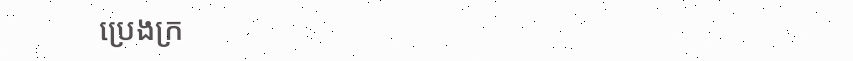ប្រេងក្រ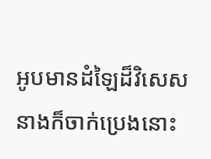អូបមានដំឡៃដ៏វិសេស នាងក៏ចាក់ប្រេងនោះ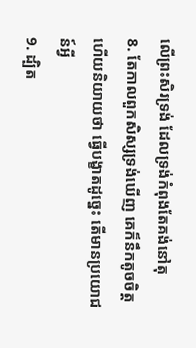លើព្រះសិរទ្រង់ ដែលទ្រង់កំពុងតែគង់នៅតុ
8. តែកាលពួកសិស្សទ្រង់ឃើញ គេក៏នឹកតូចចិត្ត ហើយនិយាយថា ធ្វើបង្ខាតដូច្នេះ តើមានប្រយោជន៍អ្វី
9. ដ្បិត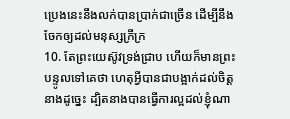ប្រេងនេះនឹងលក់បានប្រាក់ជាច្រើន ដើម្បីនឹងចែកឲ្យដល់មនុស្សក្រីក្រ
10. តែព្រះយេស៊ូវទ្រង់ជ្រាប ហើយក៏មានព្រះបន្ទូលទៅគេថា ហេតុអ្វីបានជាបង្អាក់ដល់ចិត្តនាងដូច្នេះ ដ្បិតនាងបានធ្វើការល្អដល់ខ្ញុំណា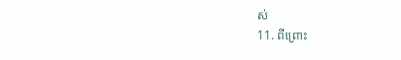ស់
11. ពីព្រោះ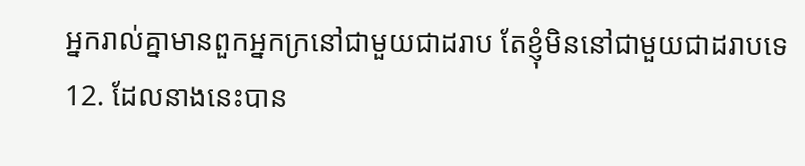អ្នករាល់គ្នាមានពួកអ្នកក្រនៅជាមួយជាដរាប តែខ្ញុំមិននៅជាមួយជាដរាបទេ
12. ដែលនាងនេះបាន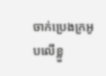ចាក់ប្រេងក្រអូបលើខ្លួ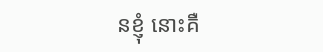នខ្ញុំ នោះគឺ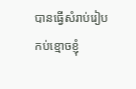បានធ្វើសំរាប់រៀបកប់ខ្មោចខ្ញុំ